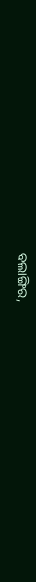ବଲାଙ୍ଗିର,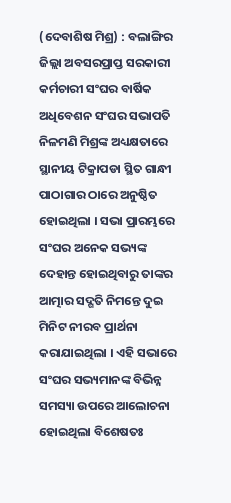(ଦେବାଶିଷ ମିଶ୍ର) : ବଲାଙ୍ଗିର ଜିଲ୍ଲା ଅବସରପ୍ରାପ୍ତ ସରକାରୀ କର୍ମଚାରୀ ସଂଘର ବାର୍ଷିକ ଅଧିବେଶନ ସଂଘର ସଭାପତି ନିଳମଣି ମିଶ୍ରଙ୍କ ଅଧ୍ୟକ୍ଷତାରେ ସ୍ଥାନୀୟ ଟିକ୍ରାପଡା ସ୍ଥିତ ଗାନ୍ଧୀ ପାଠାଗାର ଠାରେ ଅନୁଷ୍ଠିତ ହୋଇଥିଲା । ସଭା ପ୍ରାରମ୍ଭରେ ସଂଘର ଅନେକ ସଭ୍ୟଙ୍କ ଦେହାନ୍ତ ହୋଇଥିବାରୁ ତାଙ୍କର ଆତ୍ମାର ସଦ୍ଗତି ନିମନ୍ତେ ଦୁଇ ମିନିଟ ନୀରବ ପ୍ରାର୍ଥନା କରାଯାଇଥିଲା । ଏହି ସଭାରେ ସଂଘର ସଭ୍ୟମାନଙ୍କ ବିଭିନ୍ନ ସମସ୍ୟା ଉପରେ ଆଲୋଚନା ହୋଇଥିଲା ବିଶେଷତଃ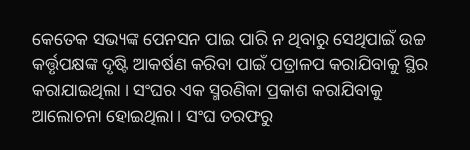କେତେକ ସଭ୍ୟଙ୍କ ପେନସନ ପାଇ ପାରି ନ ଥିବାରୁ ସେଥିପାଇଁ ଉଚ୍ଚ କର୍ତ୍ତୃପକ୍ଷଙ୍କ ଦୃଷ୍ଟି ଆକର୍ଷଣ କରିବା ପାଇଁ ପତ୍ରାଳପ କରାଯିବାକୁ ସ୍ଥିର କରାଯାଇଥିଲା । ସଂଘର ଏକ ସ୍ମରଣିକା ପ୍ରକାଶ କରାଯିବାକୁ ଆଲୋଚନା ହୋଇଥିଲା । ସଂଘ ତରଫରୁ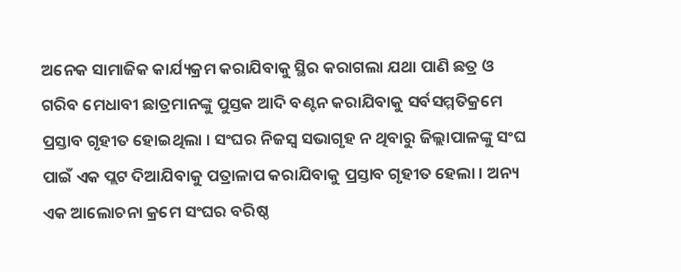ଅନେକ ସାମାଜିକ କାର୍ଯ୍ୟକ୍ରମ କରାଯିବାକୁ ସ୍ଥିର କରାଗଲା ଯଥା ପାଣି ଛତ୍ର ଓ ଗରିବ ମେଧାବୀ ଛାତ୍ରମାନଙ୍କୁ ପୁସ୍ତକ ଆଦି ବଣ୍ଟନ କରାଯିବାକୁ ସର୍ବସମ୍ମତିକ୍ରମେ ପ୍ରସ୍ତାବ ଗୃହୀତ ହୋଇଥିଲା । ସଂଘର ନିଜସ୍ୱ ସଭାଗୃହ ନ ଥିବାରୁ ଜିଲ୍ଲାପାଳଙ୍କୁ ସଂଘ ପାଇଁ ଏକ ପ୍ଲଟ ଦିଆଯିବାକୁ ପତ୍ରାଳାପ କରାଯିବାକୁ ପ୍ରସ୍ତାବ ଗୃହୀତ ହେଲା । ଅନ୍ୟ ଏକ ଆଲୋଚନା କ୍ରମେ ସଂଘର ବରିଷ୍ଠ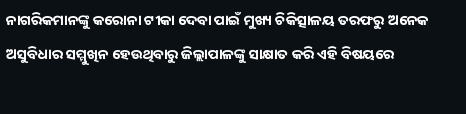ନାଗରିକମାନଙ୍କୁ କରୋନା ଟୀକା ଦେବା ପାଇଁ ମୁଖ୍ୟ ଚିକିତ୍ସାଳୟ ତରଫରୁ ଅନେକ ଅସୁବିଧାର ସମ୍ମୁଖିନ ହେଉଥିବାରୁ ଜିଲ୍ଲାପାଳଙ୍କୁ ସାକ୍ଷାତ କରି ଏହି ବିଷୟରେ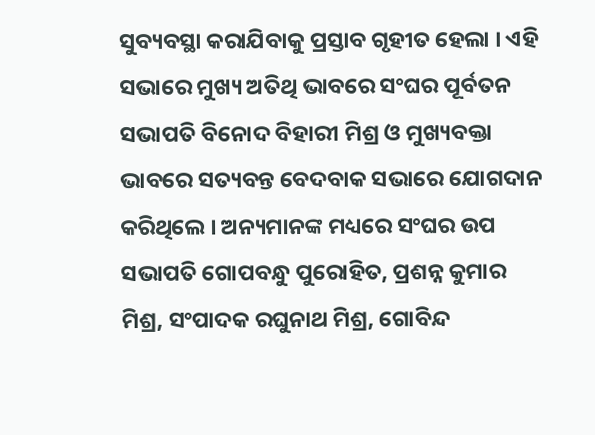ସୁବ୍ୟବସ୍ଥା କରାଯିବାକୁ ପ୍ରସ୍ତାବ ଗୃହୀତ ହେଲା । ଏହି ସଭାରେ ମୁଖ୍ୟ ଅତିଥି ଭାବରେ ସଂଘର ପୂର୍ବତନ ସଭାପତି ବିନୋଦ ବିହାରୀ ମିଶ୍ର ଓ ମୁଖ୍ୟବକ୍ତା ଭାବରେ ସତ୍ୟବନ୍ତ ବେଦବାକ ସଭାରେ ଯୋଗଦାନ କରିଥିଲେ । ଅନ୍ୟମାନଙ୍କ ମଧ୍ୟରେ ସଂଘର ଉପ ସଭାପତି ଗୋପବନ୍ଧୁ ପୁରୋହିତ, ପ୍ରଶନ୍ନ କୁମାର ମିଶ୍ର, ସଂପାଦକ ରଘୁନାଥ ମିଶ୍ର, ଗୋବିନ୍ଦ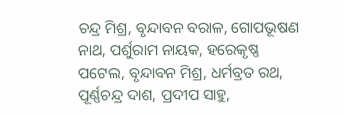ଚନ୍ଦ୍ର ମିଶ୍ର, ବୃନ୍ଦାବନ ବରାଳ, ଗୋପଭୂଷଣ ନାଥ, ପର୍ଶୁରାମ ନାୟକ, ହରେକୃଷ୍ଣ ପଟେଲ, ବୃନ୍ଦାବନ ମିଶ୍ର, ଧର୍ମବ୍ରତ ରଥ, ପୂର୍ଣ୍ଣଚନ୍ଦ୍ର ଦାଶ, ପ୍ରଦୀପ ସାହୁ,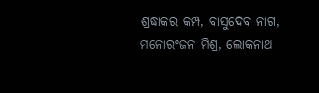ଶ୍ରଦ୍ଧାକର କମ୍ପ, ବାସୁଦେବ ନାଗ, ମନୋରଂଜନ ମିଶ୍ର, ଲୋକନାଥ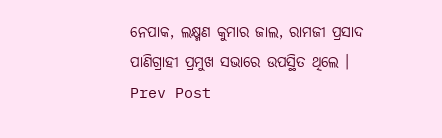ନେପାକ, ଲକ୍ଷ୍ମଣ କୁମାର ଜାଲ, ରାମଜୀ ପ୍ରସାଦ ପାଣିଗ୍ରାହୀ ପ୍ରମୁଖ ସଭାରେ ଉପସ୍ଥିତ ଥିଲେ ।
Prev Post